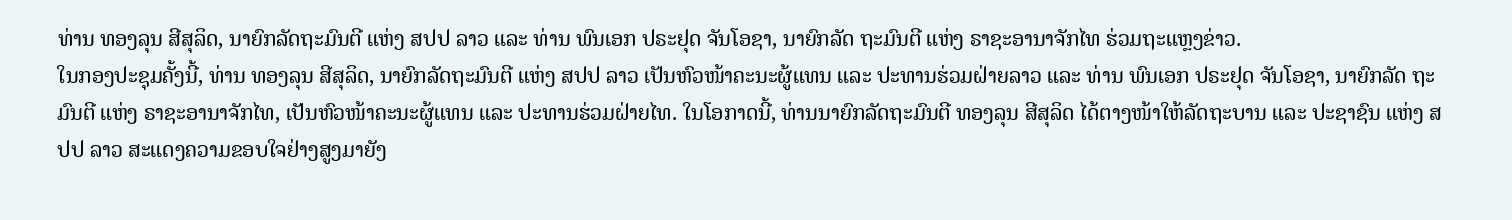ທ່ານ ທອງລຸນ ສີສຸລິດ, ນາຍົກລັດຖະມົນຕີ ແຫ່ງ ສປປ ລາວ ແລະ ທ່ານ ພົນເອກ ປຣະຢຸດ ຈັນໂອຊາ, ນາຍົກລັດ ຖະມົນຕີ ແຫ່ງ ຣາຊະອານາຈັກໄທ ຮ່ວມຖະແຫຼງຂ່າວ.
ໃນກອງປະຊຸມຄັ້ງນີ້, ທ່ານ ທອງລຸນ ສີສຸລິດ, ນາຍົກລັດຖະມົນຕີ ແຫ່ງ ສປປ ລາວ ເປັນຫົວໜ້າຄະນະຜູ້ແທນ ແລະ ປະທານຮ່ວມຝ່າຍລາວ ແລະ ທ່ານ ພົນເອກ ປຣະຢຸດ ຈັນໂອຊາ, ນາຍົກລັດ ຖະມົນຕີ ແຫ່ງ ຣາຊະອານາຈັກໄທ, ເປັນຫົວໜ້າຄະນະຜູ້ແທນ ແລະ ປະທານຮ່ວມຝ່າຍໄທ. ໃນໂອກາດນີ້, ທ່ານນາຍົກລັດຖະມົນຕີ ທອງລຸນ ສີສຸລິດ ໄດ້ຕາງໜ້າໃຫ້ລັດຖະບານ ແລະ ປະຊາຊົນ ແຫ່ງ ສປປ ລາວ ສະແດງຄວາມຂອບໃຈຢ່າງສູງມາຍັງ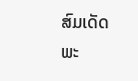ສົມເດັດພະ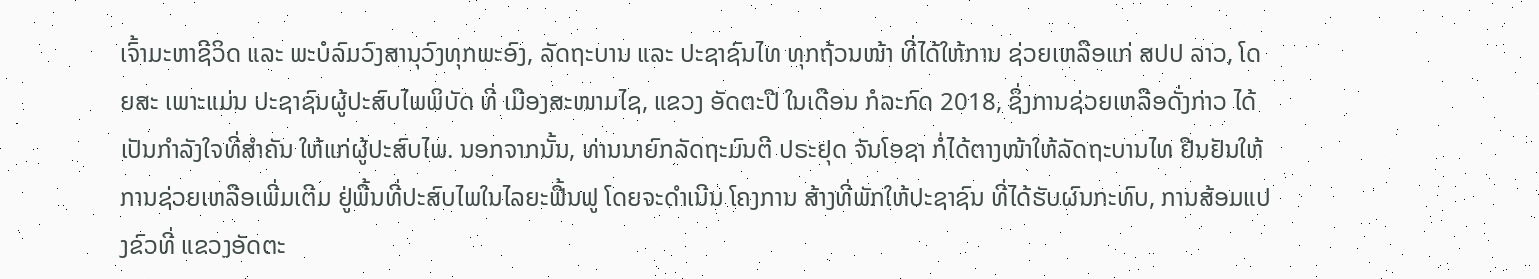ເຈົ້າມະຫາຊີວິດ ແລະ ພະບໍລົມວົງສານຸວົງທຸກພະອົງ, ລັດຖະບານ ແລະ ປະຊາຊົນໄທ ທຸກຖ້ວນໜ້າ ທີ່ໄດ້ໃຫ້ການ ຊ່ວຍເຫລືອແກ່ ສປປ ລາວ, ໂດຍສະ ເພາະແມ່ນ ປະຊາຊົນຜູ້ປະສົບໄພພິບັດ ທີ່ ເມືອງສະໜາມໄຊ, ແຂວງ ອັດຕະປື ໃນເດືອນ ກໍລະກົດ 2018, ຊຶ່ງການຊ່ວຍເຫລືອດັ່ງກ່າວ ໄດ້ເປັນກຳລັງໃຈທີ່ສຳຄັນ ໃຫ້ແກ່ຜູ້ປະສົບໄພ. ນອກຈາກນັ້ນ, ທ່ານນາຍົກລັດຖະມົນຕີ ປຣະຢຸດ ຈັນໂອຊາ ກໍ່ໄດ້ຕາງໜ້າໃຫ້ລັດຖະບານໄທ ຢືນຢັນໃຫ້ການຊ່ວຍເຫລືອເພີ່ມເຕີມ ຢູ່ພື້ນທີ່ປະສົບໄພໃນໄລຍະຟື້ນຟູ ໂດຍຈະດຳເນີນ ໂຄງການ ສ້າງທີ່ພັກໃຫ້ປະຊາຊົນ ທີ່ໄດ້ຮັບຜົນກະທົບ, ການສ້ອມແປງຂົວທີ່ ແຂວງອັດຕະ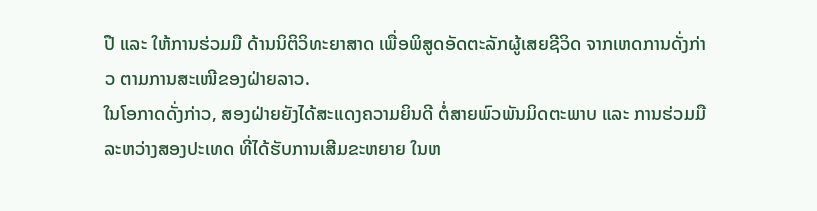ປື ແລະ ໃຫ້ການຮ່ວມມື ດ້ານນິຕິວິທະຍາສາດ ເພື່ອພິສູດອັດຕະລັກຜູ້ເສຍຊີວິດ ຈາກເຫດການດັ່ງກ່າວ ຕາມການສະເໜີຂອງຝ່າຍລາວ.
ໃນໂອກາດດັ່ງກ່າວ, ສອງຝ່າຍຍັງໄດ້ສະແດງຄວາມຍິນດີ ຕໍ່ສາຍພົວພັນມິດຕະພາບ ແລະ ການຮ່ວມມື ລະຫວ່າງສອງປະເທດ ທີ່ໄດ້ຮັບການເສີມຂະຫຍາຍ ໃນຫ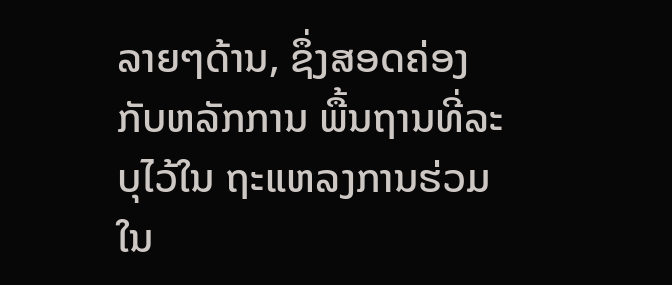ລາຍໆດ້ານ, ຊຶ່ງສອດຄ່ອງ ກັບຫລັກການ ພື້ນຖານທີ່ລະບຸໄວ້ໃນ ຖະແຫລງການຮ່ວມ ໃນ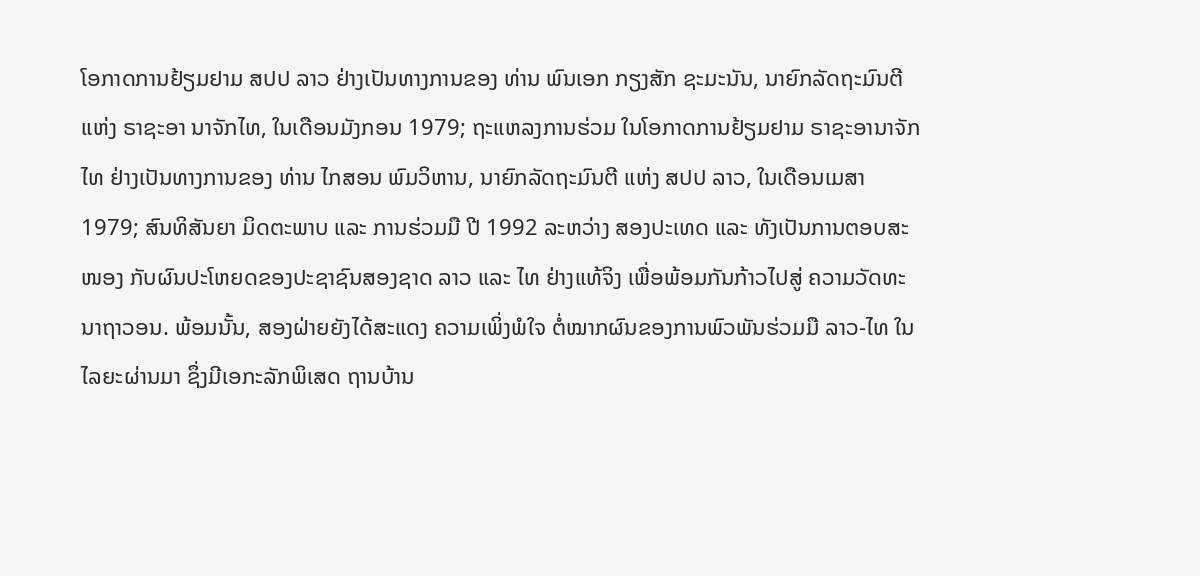ໂອກາດການຢ້ຽມຢາມ ສປປ ລາວ ຢ່າງເປັນທາງການຂອງ ທ່ານ ພົນເອກ ກຽງສັກ ຊະມະນັນ, ນາຍົກລັດຖະມົນຕີ ແຫ່ງ ຣາຊະອາ ນາຈັກໄທ, ໃນເດືອນມັງກອນ 1979; ຖະແຫລງການຮ່ວມ ໃນໂອກາດການຢ້ຽມຢາມ ຣາຊະອານາຈັກໄທ ຢ່າງເປັນທາງການຂອງ ທ່ານ ໄກສອນ ພົມວິຫານ, ນາຍົກລັດຖະມົນຕີ ແຫ່ງ ສປປ ລາວ, ໃນເດືອນເມສາ 1979; ສົນທິສັນຍາ ມິດຕະພາບ ແລະ ການຮ່ວມມື ປີ 1992 ລະຫວ່າງ ສອງປະເທດ ແລະ ທັງເປັນການຕອບສະໜອງ ກັບຜົນປະໂຫຍດຂອງປະຊາຊົນສອງຊາດ ລາວ ແລະ ໄທ ຢ່າງແທ້ຈິງ ເພື່ອພ້ອມກັນກ້າວໄປສູ່ ຄວາມວັດທະນາຖາວອນ. ພ້ອມນັ້ນ, ສອງຝ່າຍຍັງໄດ້ສະແດງ ຄວາມເພິ່ງພໍໃຈ ຕໍ່ໝາກຜົນຂອງການພົວພັນຮ່ວມມື ລາວ-ໄທ ໃນໄລຍະຜ່ານມາ ຊຶ່ງມີເອກະລັກພິເສດ ຖານບ້ານ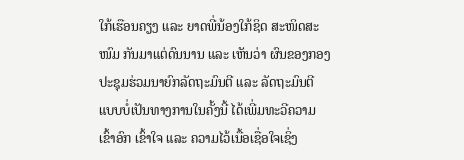ໃກ້ເຮືອນຄຽງ ແລະ ຍາດພີ່ນ້ອງໃກ້ຊິດ ສະໜິດສະໜົມ ກັນມາແຕ່ດົນນານ ແລະ ເຫັນວ່າ ຜົນຂອງກອງປະຊຸມຮ່ວມນາຍົກລັດຖະມົນຕີ ແລະ ລັດຖະມົນຕີ ແບບບໍ່ເປັນທາງການໃນຄັ້ງນີ້ ໄດ້ເພີ່ມທະວີຄວາມເຂົ້າອົກ ເຂົ້າໃຈ ແລະ ຄວາມໄວ້ເນື້ອເຊື່ອໃຈເຊິ່ງ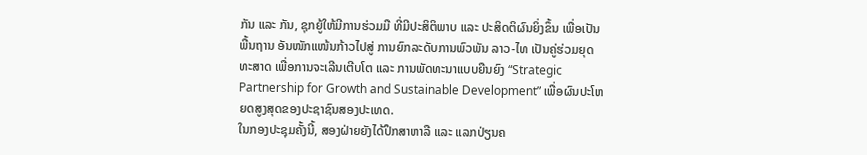ກັນ ແລະ ກັນ, ຊຸກຍູ້ໃຫ້ມີການຮ່ວມມື ທີ່ມີປະສິຕິພາບ ແລະ ປະສິດຕິຜົນຍິ່ງຂຶ້ນ ເພື່ອເປັນພື້ນຖານ ອັນໜັກແໜ້ນກ້າວໄປສູ່ ການຍົກລະດັບການພົວພັນ ລາວ-ໄທ ເປັນຄູ່ຮ່ວມຍຸດທະສາດ ເພື່ອການຈະເລີນເຕີບໂຕ ແລະ ການພັດທະນາແບບຍືນຍົງ “Strategic Partnership for Growth and Sustainable Development” ເພື່ອຜົນປະໂຫຍດສູງສຸດຂອງປະຊາຊົນສອງປະເທດ.
ໃນກອງປະຊຸມຄັ້ງນີ້, ສອງຝ່າຍຍັງໄດ້ປຶກສາຫາລື ແລະ ແລກປ່ຽນຄ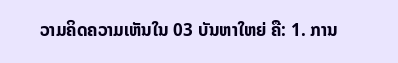ວາມຄິດຄວາມເຫັນໃນ 03 ບັນຫາໃຫຍ່ ຄື: 1. ການ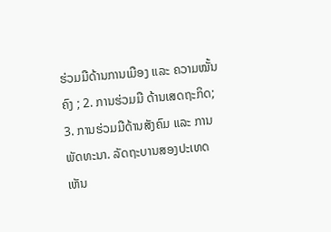ຮ່ວມມືດ້ານການເມືອງ ແລະ ຄວາມໝັ້ນຄົງ ; 2. ການຮ່ວມມື ດ້ານເສດຖະກິດ; 3. ການຮ່ວມມືດ້ານສັງຄົມ ແລະ ການພັດທະນາ. ລັດຖະບານສອງປະເທດເຫັນ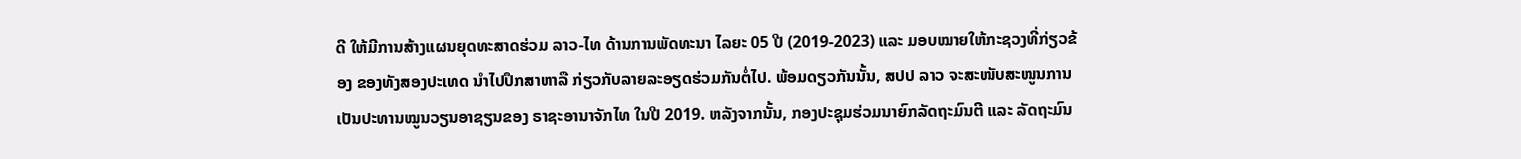ດີ ໃຫ້ມີການສ້າງແຜນຍຸດທະສາດຮ່ວມ ລາວ-ໄທ ດ້ານການພັດທະນາ ໄລຍະ 05 ປີ (2019-2023) ແລະ ມອບໝາຍໃຫ້ກະຊວງທີ່ກ່ຽວຂ້ອງ ຂອງທັງສອງປະເທດ ນໍາໄປປຶກສາຫາລື ກ່ຽວກັບລາຍລະອຽດຮ່ວມກັນຕໍ່ໄປ. ພ້ອມດຽວກັນນັ້ນ, ສປປ ລາວ ຈະສະໜັບສະໜູນການ ເປັນປະທານໝູນວຽນອາຊຽນຂອງ ຣາຊະອານາຈັກໄທ ໃນປີ 2019. ຫລັງຈາກນັ້ນ, ກອງປະຊຸມຮ່ວມນາຍົກລັດຖະມົນຕີ ແລະ ລັດຖະມົນ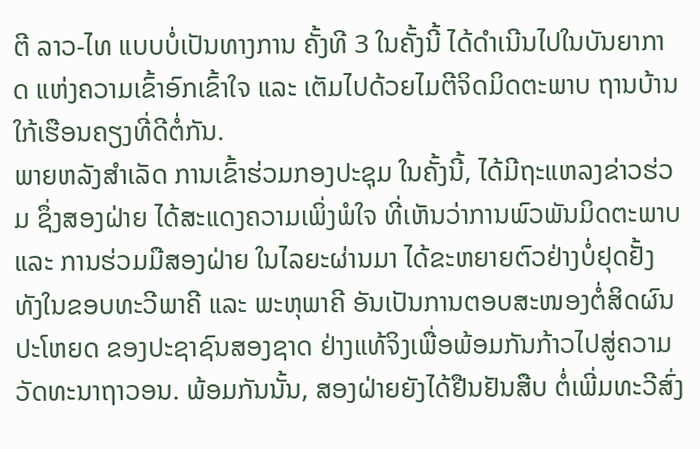ຕີ ລາວ-ໄທ ແບບບໍ່ເປັນທາງການ ຄັ້ງທີ 3 ໃນຄັ້ງນີ້ ໄດ້ດໍາເນີນໄປໃນບັນຍາກາດ ແຫ່ງຄວາມເຂົ້າອົກເຂົ້າໃຈ ແລະ ເຕັມໄປດ້ວຍໄມຕີຈິດມິດຕະພາບ ຖານບ້ານໃກ້ເຮືອນຄຽງທີ່ດີຕໍ່ກັນ.
ພາຍຫລັງສຳເລັດ ການເຂົ້າຮ່ວມກອງປະຊຸມ ໃນຄັ້ງນີ້, ໄດ້ມີຖະແຫລງຂ່າວຮ່ວມ ຊຶ່ງສອງຝ່າຍ ໄດ້ສະແດງຄວາມເພິ່ງພໍໃຈ ທີ່ເຫັນວ່າການພົວພັນມິດຕະພາບ ແລະ ການຮ່ວມມືສອງຝ່າຍ ໃນໄລຍະຜ່ານມາ ໄດ້ຂະຫຍາຍຕົວຢ່າງບໍ່ຢຸດຢັ້ງ ທັງໃນຂອບທະວີພາຄີ ແລະ ພະຫຸພາຄີ ອັນເປັນການຕອບສະໜອງຕໍ່ສິດຜົນປະໂຫຍດ ຂອງປະຊາຊົນສອງຊາດ ຢ່າງແທ້ຈິງເພື່ອພ້ອມກັນກ້າວໄປສູ່ຄວາມວັດທະນາຖາວອນ. ພ້ອມກັນນັ້ນ, ສອງຝ່າຍຍັງໄດ້ຢືນຢັນສືບ ຕໍ່ເພີ່ມທະວີສົ່ງ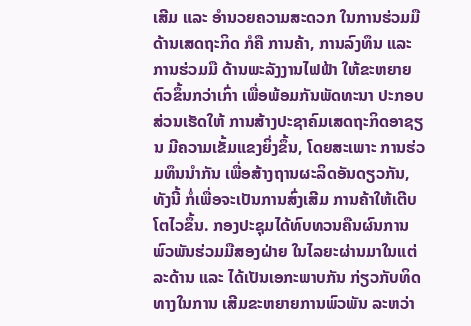ເສີມ ແລະ ອໍານວຍຄວາມສະດວກ ໃນການຮ່ວມມື ດ້ານເສດຖະກິດ ກໍຄື ການຄ້າ, ການລົງທຶນ ແລະ ການຮ່ວມມື ດ້ານພະລັງງານໄຟຟ້າ ໃຫ້ຂະຫຍາຍຕົວຂຶ້ນກວ່າເກົ່າ ເພື່ອພ້ອມກັນພັດທະນາ ປະກອບສ່ວນເຮັດໃຫ້ ການສ້າງປະຊາຄົມເສດຖະກິດອາຊຽນ ມີຄວາມເຂັ້ມແຂງຍິ່ງຂຶ້ນ, ໂດຍສະເພາະ ການຮ່ວມທຶນນໍາກັນ ເພື່ອສ້າງຖານຜະລິດອັນດຽວກັນ, ທັງນີ້ ກໍ່ເພື່ອຈະເປັນການສົ່ງເສີມ ການຄ້າໃຫ້ເຕີບໂຕໄວຂຶ້ນ. ກອງປະຊຸມໄດ້ທົບທວນຄືນຜົນການພົວພັນຮ່ວມມືສອງຝ່າຍ ໃນໄລຍະຜ່ານມາໃນແຕ່ລະດ້ານ ແລະ ໄດ້ເປັນເອກະພາບກັນ ກ່ຽວກັບທິດທາງໃນການ ເສີມຂະຫຍາຍການພົວພັນ ລະຫວ່າ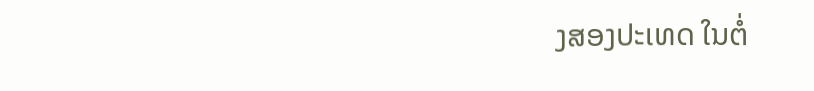ງສອງປະເທດ ໃນຕໍ່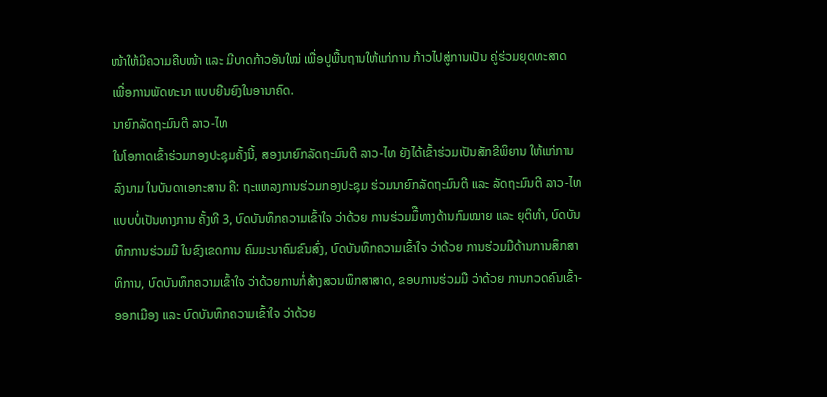ໜ້າໃຫ້ມີຄວາມຄືບໜ້າ ແລະ ມີບາດກ້າວອັນໃໝ່ ເພື່ອປູພື້ນຖານໃຫ້ແກ່ການ ກ້າວໄປສູ່ການເປັນ ຄູ່ຮ່ວມຍຸດທະສາດ ເພື່ອການພັດທະນາ ແບບຍືນຍົງໃນອານາຄົດ.
ນາຍົກລັດຖະມົນຕີ ລາວ-ໄທ
ໃນໂອກາດເຂົ້າຮ່ວມກອງປະຊຸມຄັ້ງນີ້, ສອງນາຍົກລັດຖະມົນຕີ ລາວ-ໄທ ຍັງໄດ້ເຂົ້າຮ່ວມເປັນສັກຂີພິຍານ ໃຫ້ແກ່ການລົງນາມ ໃນບັນດາເອກະສານ ຄື: ຖະແຫລງການຮ່ວມກອງປະຊຸມ ຮ່ວມນາຍົກລັດຖະມົນຕີ ແລະ ລັດຖະມົນຕີ ລາວ-ໄທ ແບບບໍ່ເປັນທາງການ ຄັ້ງທີ 3, ບົດບັນທຶກຄວາມເຂົ້າໃຈ ວ່າດ້ວຍ ການຮ່ວມມຶືທາງດ້ານກົມໝາຍ ແລະ ຍຸຕິທໍາ, ບົດບັນທຶກການຮ່ວມມື ໃນຂົງເຂດການ ຄົມມະນາຄົມຂົນສົ່ງ, ບົດບັນທຶກຄວາມເຂົ້າໃຈ ວ່າດ້ວຍ ການຮ່ວມມືດ້ານການສຶກສາທິການ, ບົດບັນທຶກຄວາມເຂົ້າໃຈ ວ່າດ້ວຍການກໍ່ສ້າງສວນພຶກສາສາດ, ຂອບການຮ່ວມມື ວ່າດ້ວຍ ການກວດຄົນເຂົ້າ-ອອກເມືອງ ແລະ ບົດບັນທຶກຄວາມເຂົ້າໃຈ ວ່າດ້ວຍ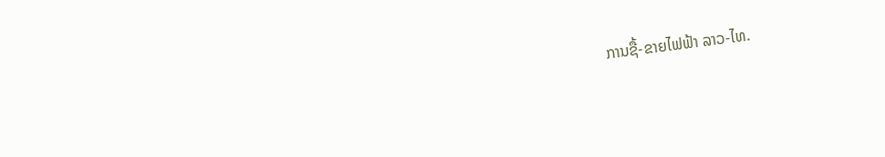ການຊື້-ຂາຍໄຟຟ້າ ລາວ-ໄທ.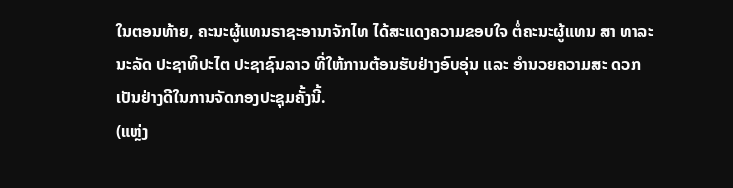ໃນຕອນທ້າຍ, ຄະນະຜູ້ແທນຣາຊະອານາຈັກໄທ ໄດ້ສະແດງຄວາມຂອບໃຈ ຕໍ່ຄະນະຜູ້ແທນ ສາ ທາລະນະລັດ ປະຊາທິປະໄຕ ປະຊາຊົນລາວ ທີ່ໃຫ້ການຕ້ອນຮັບຢ່າງອົບອຸ່ນ ແລະ ອໍານວຍຄວາມສະ ດວກເປັນຢ່າງດີໃນການຈັດກອງປະຊຸມຄັ້ງນີ້.
(ແຫຼ່ງ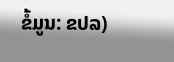ຂໍ້ມູນ: ຂປລ)